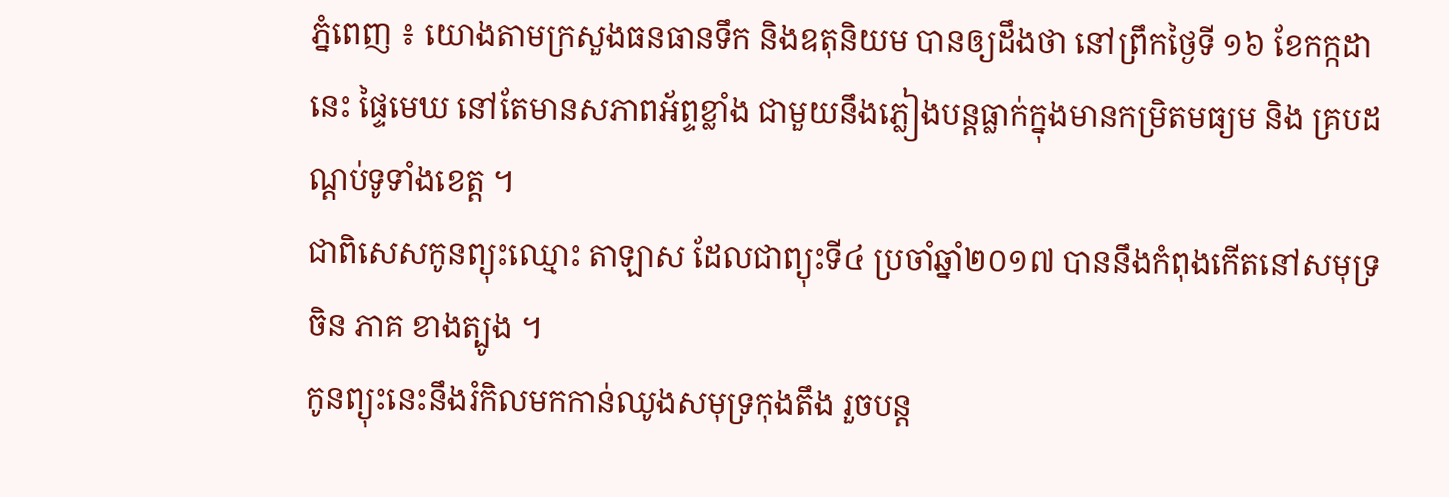ភ្នំពេញ ៖ យោងតាមក្រសួងធនធានទឹក និងឧតុនិយម បានឲ្យដឹងថា នៅព្រឹកថ្ងៃទី ១៦ ខែកក្កដានេះ ផ្ទៃមេឃ នៅតែមានសភាពអ័ព្ទខ្លាំង ជាមួយនឹងភ្លៀងបន្តធ្លាក់ក្នុងមានកម្រិតមធ្យម និង គ្របដណ្តប់ទូទាំងខេត្ត ។
ជាពិសេសកូនព្យុះឈ្មោះ តាឡាស ដែលជាព្យុះទី៤ ប្រចាំឆ្នាំ២០១៧ បាននឹងកំពុងកើតនៅសមុទ្រចិន ភាគ ខាងត្បូង ។
កូនព្យុះនេះនឹងរំកិលមកកាន់ឈូងសមុទ្រកុងតឹង រួចបន្ត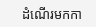ដំណើរមកកា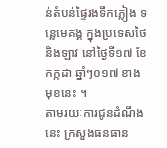ន់តំបន់ផ្ទៃរងទឹកភ្លៀង ទន្លេមេគង្គ ក្នុងប្រទេសថៃ និងឡាវ នៅថ្ងៃទី១៧ ខែកក្កដា ឆ្នាំៗ០១៧ ខាងមុខនេះ ។
តាមរយៈការជូនដំណឹងនេះ ក្រសួងធនធាន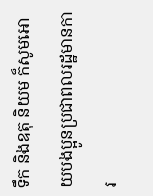ទឹក និងឧតុ និយម ក៏សូមអោយបងប្អូនប្រជាពលរដ្ឋមានការ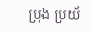ប្រុង ប្រយ័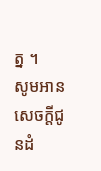ត្ន ។
សូមអានសេចក្តីជូនដំ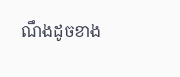ណឹងដូចខាង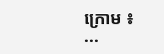ក្រោម ៖
...